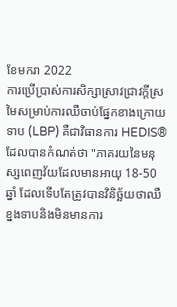ខែមករា 2022
ការប្រើប្រាស់ការសិក្សាស្រាវជ្រាវក្តីស្រមៃសម្រាប់ការឈឺចាប់ផ្នែកខាងក្រោយទាប (LBP) គឺជាវិធានការ HEDIS® ដែលបានកំណត់ថា "ភាគរយនៃមនុស្សពេញវ័យដែលមានអាយុ 18-50 ឆ្នាំ ដែលទើបតែត្រូវបានវិនិច្ឆ័យថាឈឺខ្នងទាបនិងមិនមានការ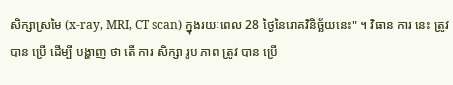សិក្សាស្រមៃ (x-ray, MRI, CT scan) ក្នុងរយៈពេល 28 ថ្ងៃនៃរោគវិនិច្ឆ័យនេះ" ។ វិធាន ការ នេះ ត្រូវ បាន ប្រើ ដើម្បី បង្ហាញ ថា តើ ការ សិក្សា រូប ភាព ត្រូវ បាន ប្រើ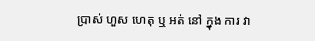ប្រាស់ ហួស ហេតុ ឬ អត់ នៅ ក្នុង ការ វា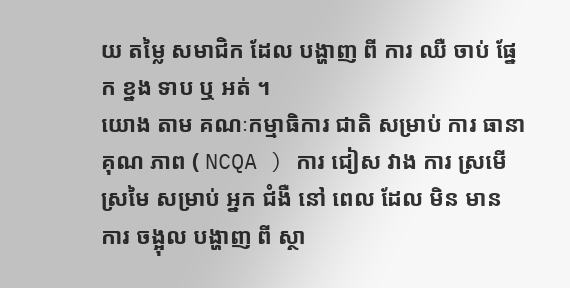យ តម្លៃ សមាជិក ដែល បង្ហាញ ពី ការ ឈឺ ចាប់ ផ្នែក ខ្នង ទាប ឬ អត់ ។
យោង តាម គណៈកម្មាធិការ ជាតិ សម្រាប់ ការ ធានា គុណ ភាព ( NCQA ) ការ ជៀស វាង ការ ស្រមើស្រមៃ សម្រាប់ អ្នក ជំងឺ នៅ ពេល ដែល មិន មាន ការ ចង្អុល បង្ហាញ ពី ស្ថា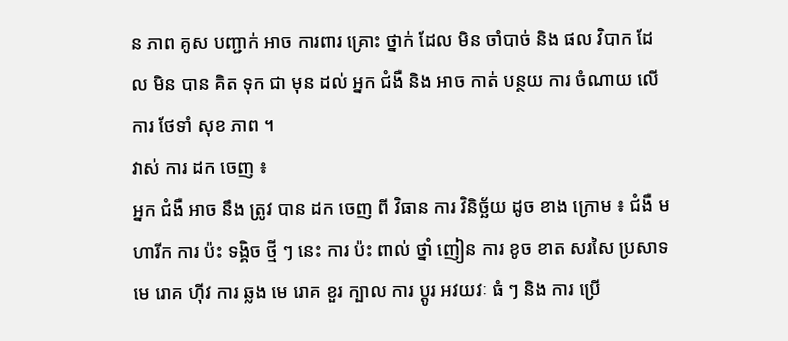ន ភាព គូស បញ្ជាក់ អាច ការពារ គ្រោះ ថ្នាក់ ដែល មិន ចាំបាច់ និង ផល វិបាក ដែល មិន បាន គិត ទុក ជា មុន ដល់ អ្នក ជំងឺ និង អាច កាត់ បន្ថយ ការ ចំណាយ លើ ការ ថែទាំ សុខ ភាព ។
វាស់ ការ ដក ចេញ ៖
អ្នក ជំងឺ អាច នឹង ត្រូវ បាន ដក ចេញ ពី វិធាន ការ វិនិច្ឆ័យ ដូច ខាង ក្រោម ៖ ជំងឺ មហារីក ការ ប៉ះ ទង្គិច ថ្មី ៗ នេះ ការ ប៉ះ ពាល់ ថ្នាំ ញៀន ការ ខូច ខាត សរសៃ ប្រសាទ មេ រោគ ហ៊ីវ ការ ឆ្លង មេ រោគ ខួរ ក្បាល ការ ប្តូរ អវយវៈ ធំ ៗ និង ការ ប្រើ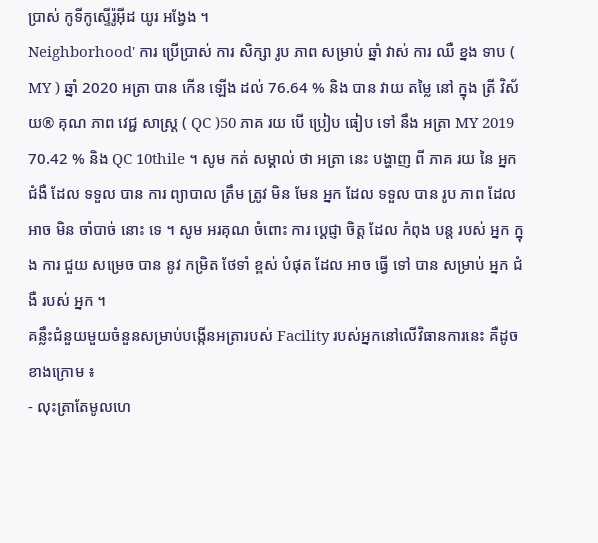ប្រាស់ កូទីកូស្ទើរ៉ូអ៊ីដ យូរ អង្វែង ។
Neighborhood' ការ ប្រើប្រាស់ ការ សិក្សា រូប ភាព សម្រាប់ ឆ្នាំ វាស់ ការ ឈឺ ខ្នង ទាប ( MY ) ឆ្នាំ 2020 អត្រា បាន កើន ឡើង ដល់ 76.64 % និង បាន វាយ តម្លៃ នៅ ក្នុង ត្រី វិស័យ® គុណ ភាព វេជ្ជ សាស្ត្រ ( QC )50 ភាគ រយ បើ ប្រៀប ធៀប ទៅ នឹង អត្រា MY 2019 70.42 % និង QC 10thile ។ សូម កត់ សម្គាល់ ថា អត្រា នេះ បង្ហាញ ពី ភាគ រយ នៃ អ្នក ជំងឺ ដែល ទទួល បាន ការ ព្យាបាល ត្រឹម ត្រូវ មិន មែន អ្នក ដែល ទទួល បាន រូប ភាព ដែល អាច មិន ចាំបាច់ នោះ ទេ ។ សូម អរគុណ ចំពោះ ការ ប្តេជ្ញា ចិត្ត ដែល កំពុង បន្ត របស់ អ្នក ក្នុង ការ ជួយ សម្រេច បាន នូវ កម្រិត ថែទាំ ខ្ពស់ បំផុត ដែល អាច ធ្វើ ទៅ បាន សម្រាប់ អ្នក ជំងឺ របស់ អ្នក ។
គន្លឹះជំនួយមួយចំនួនសម្រាប់បង្កើនអត្រារបស់ Facility របស់អ្នកនៅលើវិធានការនេះ គឺដូចខាងក្រោម ៖
- លុះត្រាតែមូលហេ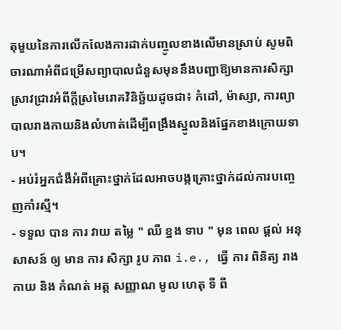តុមួយនៃការលើកលែងការដាក់បញ្ចូលខាងលើមានស្រាប់ សូមពិចារណាអំពីជម្រើសព្យាបាលជំនួសមុននឹងបញ្ជាឱ្យមានការសិក្សាស្រាវជ្រាវអំពីក្តីស្រមៃរោគវិនិច្ឆ័យដូចជា៖ កំដៅ, ម៉ាស្សា, ការព្យាបាលរាងកាយនិងលំហាត់ដើម្បីពង្រឹងស្នូលនិងផ្នែកខាងក្រោយទាប។
- អប់រំអ្នកជំងឺអំពីគ្រោះថ្នាក់ដែលអាចបង្កគ្រោះថ្នាក់ដល់ការបញ្ចេញកាំរស្មី។
- ទទួល បាន ការ វាយ តម្លៃ " ឈឺ ខ្នង ទាប " មុន ពេល ផ្តល់ អនុសាសន៍ ឲ្យ មាន ការ សិក្សា រូប ភាព i.e., ធ្វើ ការ ពិនិត្យ រាង កាយ និង កំណត់ អត្ត សញ្ញាណ មូល ហេតុ ទី ពី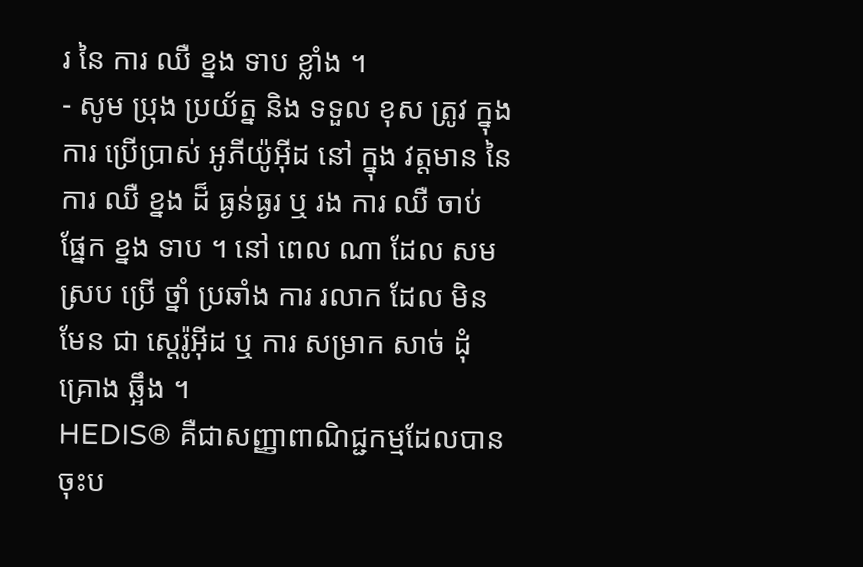រ នៃ ការ ឈឺ ខ្នង ទាប ខ្លាំង ។
- សូម ប្រុង ប្រយ័ត្ន និង ទទួល ខុស ត្រូវ ក្នុង ការ ប្រើប្រាស់ អូភីយ៉ូអ៊ីដ នៅ ក្នុង វត្តមាន នៃ ការ ឈឺ ខ្នង ដ៏ ធ្ងន់ធ្ងរ ឬ រង ការ ឈឺ ចាប់ ផ្នែក ខ្នង ទាប ។ នៅ ពេល ណា ដែល សម ស្រប ប្រើ ថ្នាំ ប្រឆាំង ការ រលាក ដែល មិន មែន ជា ស្តេរ៉ូអ៊ីដ ឬ ការ សម្រាក សាច់ ដុំ គ្រោង ឆ្អឹង ។
HEDIS® គឺជាសញ្ញាពាណិជ្ជកម្មដែលបានចុះប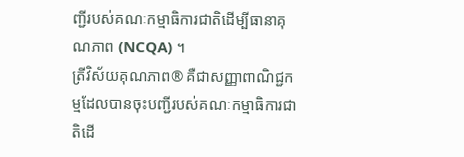ញ្ជីរបស់គណៈកម្មាធិការជាតិដើម្បីធានាគុណភាព (NCQA) ។
ត្រីវិស័យគុណភាព® គឺជាសញ្ញាពាណិជ្ជកម្មដែលបានចុះបញ្ជីរបស់គណៈកម្មាធិការជាតិដើ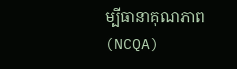ម្បីធានាគុណភាព (NCQA)